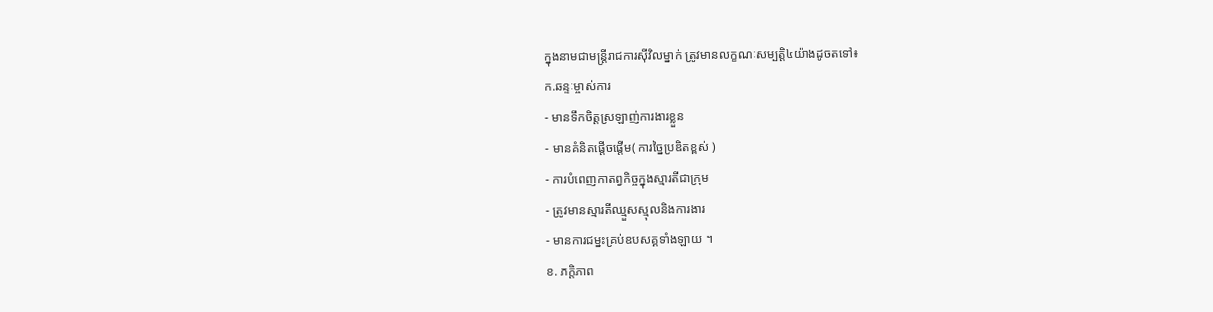ក្នុងនាមជាមន្រ្តីរាជការស៊ីវិលម្នាក់ ត្រូវមានលក្ខណៈសម្បត្តិ៤យ៉ាងដូចតទៅ៖
ក.ឆន្ទៈម្ចាស់ការ
- មានទឹកចិត្តស្រឡាញ់ការងារខ្លួន
- មានគំនិតផ្តើចផ្តើម( ការច្នៃប្រឌិតខ្ពស់ )
- ការបំពេញកាតព្វកិច្ចក្នុងស្មារតីជាក្រុម
- ត្រូវមានស្មារតីឈ្មួសស្មុលនិងការងារ
- មានការជម្នះគ្រប់ឧបសគ្គទាំងឡាយ ។
ខ. ភក្តិភាព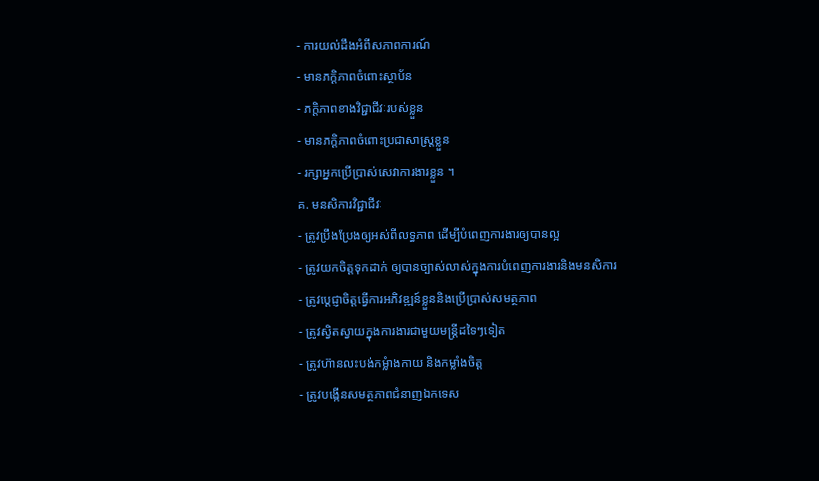- ការយល់ដឹងអំពីសភាពការណ៍
- មានភក្តិភាពចំពោះស្ថាប័ន
- ភក្តិភាពខាងវិជ្ជាជីវៈរបស់ខ្លួន
- មានភក្តិភាពចំពោះប្រជាសាស្ត្រខ្លួន
- រក្សាអ្នកប្រើប្រាស់សេវាការងារខ្លួន ។
គ. មនសិការវិជ្ជាជីវៈ
- ត្រូវបឹ្រងប្រែងឲ្យអស់ពីលទ្ធភាព ដើម្បីបំពេញការងារឲ្យបានល្អ
- ត្រូវយកចិត្តទុកដាក់ ឲ្យបានច្បាស់លាស់ក្នុងការបំពេញការងារនិងមនសិការ
- ត្រូវប្តេជ្ញាចិត្តធ្វើការអភិវឌ្ឍន៍ខ្លួននិងប្រើប្រាស់សមត្ថភាព
- ត្រូវស្វិតស្វាយក្នុងការងារជាមួយមន្រ្តីដទៃៗទៀត
- ត្រូវហ៊ានលះបង់កម្លំាងកាយ និងកម្លាំងចិត្ត
- ត្រូវបង្កើនសមត្ថភាពជំនាញឯកទេស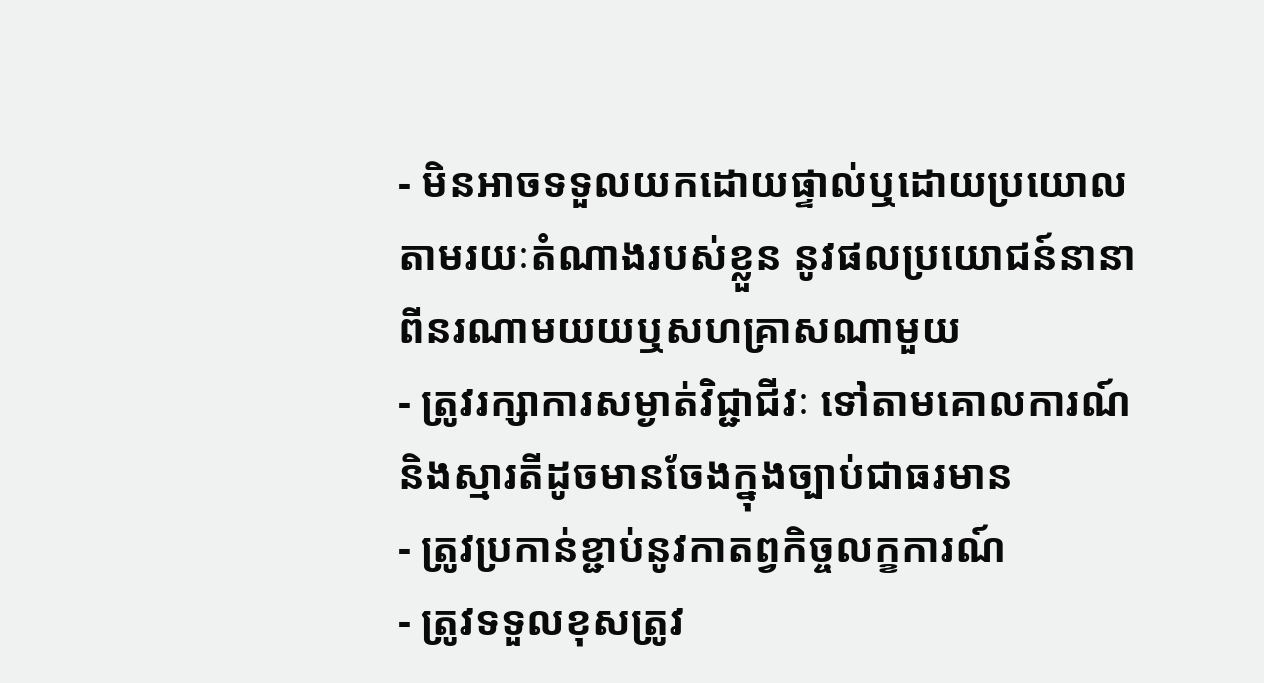- មិនអាចទទួលយកដោយផ្ទាល់ឬដោយប្រយោលតាមរយៈតំណាងរបស់ខ្លួន នូវផលប្រយោជន៍នានាពីនរណាមយយឬសហគ្រាសណាមួយ
- ត្រូវរក្សាការសម្ងាត់វិជ្ជាជីវៈ ទៅតាមគោលការណ៍និងស្មារតីដូចមានចែងក្នុងច្បាប់ជាធរមាន
- ត្រូវប្រកាន់ខ្ជាប់នូវកាតព្វកិច្ចលក្ខការណ៍
- ត្រូវទទួលខុសត្រូវ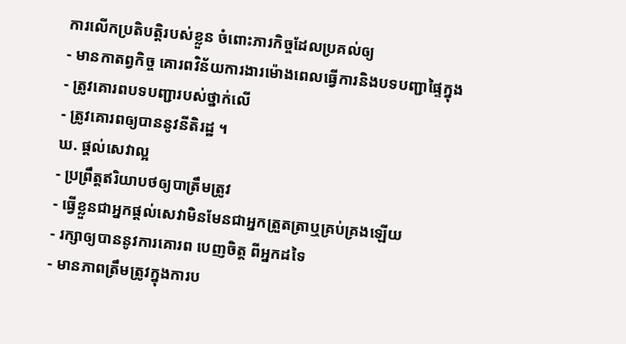ការលើកប្រតិបត្តិរបស់ខ្លួន ចំពោះភារកិច្ចដែលប្រគល់ឲ្យ
- មានកាតព្វកិច្ច គោរពវិន័យការងារម៉ោងពេលធ្វើការនិងបទបញ្ជាផ្ទៃក្នុង
- ត្រូវគោរពបទបញ្ជារបស់ថ្នាក់លើ
- ត្រូវគោរពឲ្យបាននូវនីតិរដ្ឋ ។
ឃ. ផ្តល់សេវាល្អ
- ប្រព្រឹត្តឥរិយាបថឲ្យបាត្រឹមត្រូវ
- ធ្វើខ្លួនជាអ្នកផ្តល់សេវាមិនមែនជាអ្នកត្រួតត្រាឬគ្រប់គ្រងឡើយ
- រក្សាឲ្យបាននូវការគោរព បេញចិត្ត ពីអ្នកដទៃ
- មានភាពត្រឹមត្រូវក្នុងការប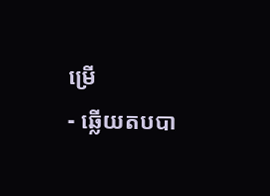ម្រើ
- ឆ្លើយតបបា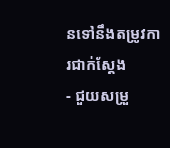នទៅនឹងតម្រូវការជាក់ស្តែង
- ជួយសម្រួ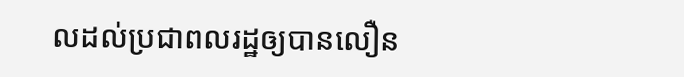លដល់ប្រជាពលរដ្ឋឲ្យបានលឿន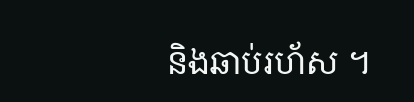និងឆាប់រហ័ស ។